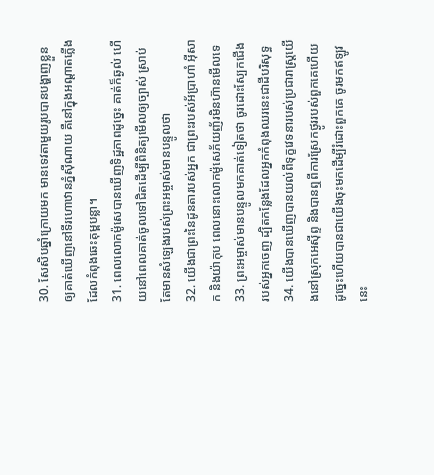30. សែសិបឆ្នាំក្រោយមក មានទេវតាមួយរូបបានបង្ហាញខ្លួនឲ្យគាត់ឃើញនៅទីរហោឋានភ្នំស៊ីណាយ គឺនៅក្នុងអណ្ដាតភ្លើងដែលកំពុងឆេះគុម្ពបន្លា។
31. ពេលលោកម៉ូសេបានឃើញទិដ្ឋភាពដូច្នេះ គាត់ក៏ឆ្ងល់ ហើយនៅពេលគាត់ចូលទៅជិតដើម្បីពិនិត្យមើលឲ្យច្បាស់ ស្រាប់តែមានសំឡេងរបស់ព្រះអម្ចាស់មានបន្ទូលថា
32. យើងជាព្រះនៃដូនតារបស់អ្នក ជាព្រះរបស់អ័ប្រាហាំ អ៊ីសាក និងយ៉ាកុប ពេលនោះលោកម៉ូសេភ័យញ័រមិនហ៊ានមើលទេ
33. ព្រះអម្ចាស់មានបន្ទូលមកគាត់ទៀតថា ចូរដោះស្បែកជើងរបស់អ្នកចេញ ដ្បិតកន្លែងដែលអ្នកកំពុងឈរនេះជាដីបរិសុទ្ធ
34. យើងបានឃើញបានយល់ពីទុក្ខវេទនារបស់ប្រជារាស្ដ្រយើងនៅស្រុកអេស៊ីព្ទ និងបានឮពីការស្រែកថ្ងូររបស់ពួកគេហើយ ដូច្នេះហើយបានជាយើងចុះមកដើម្បីរំដោះពួកគេ ចូរមកឥឡូវនេះ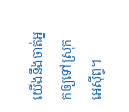យើងនឹងចាត់អ្នកឲ្យទៅស្រុកអេស៊ីព្ទ។